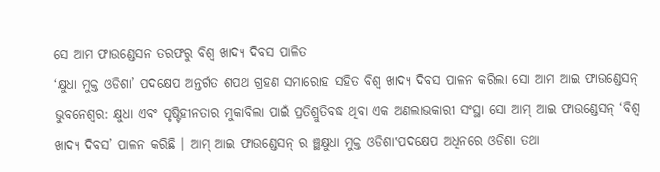ସେ ଆମ ଫାଉଣ୍ଡେସନ ତରଫରୁ ବିଶ୍ୱ ଖାଦ୍ୟ ଦିବସ ପାଳିତ
‘କ୍ଷୁଧା ମୁକ୍ତ ଓଡିଶା’ ପଦକ୍ଷେପ ଅନ୍ତର୍ଗତ ଶପଥ ଗ୍ରହଣ ସମାରୋହ ସହିତ ବିଶ୍ୱ ଖାଦ୍ୟ ଦିବସ ପାଳନ କରିଲା ସୋ ଆମ ଆଇ ଫାଉଣ୍ଡେସନ୍
ଭୁବନେଶ୍ୱର: କ୍ଷୁଧା ଏବଂ ପୃଷ୍ଟିହୀନତାର ମୁକାବିଲା ପାଇଁ ପ୍ରତିଶ୍ରୁତିବଦ୍ଧ ଥିବା ଏକ ଅଣଲାଭକାରୀ ସଂସ୍ଥା ସୋ ଆମ୍ ଆଇ ଫାଉଣ୍ଡେସନ୍ ‘ବିଶ୍ୱ ଖାଦ୍ୟ ଦିବସ’ ପାଳନ କରିଛି । ଆମ୍ ଆଇ ଫାଉଣ୍ଡେସନ୍ ର ଞ୍ଛକ୍ଷୁଧା ମୁକ୍ତ ଓଡିଶା‛ପଦକ୍ଷେପ ଅଧିନରେ ଓଡିଶା ତଥା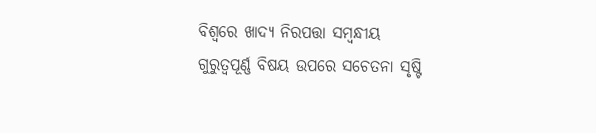ବିଶ୍ୱରେ ଖାଦ୍ୟ ନିରପତ୍ତା ସମ୍ବନ୍ଧୀୟ ଗୁରୁତ୍ୱପୂର୍ଣ୍ଣ ବିଷୟ ଉପରେ ସଚେତନା ସୃଷ୍ଟି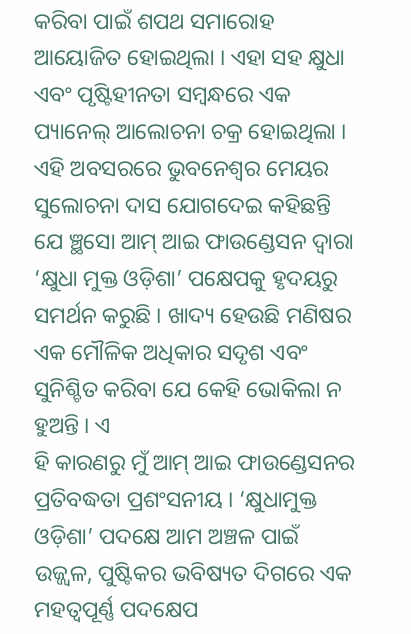କରିବା ପାଇଁ ଶପଥ ସମାରୋହ ଆୟୋଜିତ ହୋଇଥିଲା । ଏହା ସହ କ୍ଷୁଧା ଏବଂ ପୃଷ୍ଟିହୀନତା ସମ୍ବନ୍ଧରେ ଏକ ପ୍ୟାନେଲ୍ ଆଲୋଚନା ଚକ୍ର ହୋଇଥିଲା । ଏହି ଅବସରରେ ଭୁବନେଶ୍ୱର ମେୟର ସୁଲୋଚନା ଦାସ ଯୋଗଦେଇ କହିଛନ୍ତି ଯେ ଞ୍ଛସୋ ଆମ୍ ଆଇ ଫାଉଣ୍ଡେସନ ଦ୍ୱାରା ‘କ୍ଷୁଧା ମୁକ୍ତ ଓଡ଼ିଶା’ ପକ୍ଷେପକୁ ହୃଦୟରୁ ସମର୍ଥନ କରୁଛି । ଖାଦ୍ୟ ହେଉଛି ମଣିଷର ଏକ ମୌଳିକ ଅଧିକାର ସଦୃଶ ଏବଂ ସୁନିଶ୍ଚିତ କରିବା ଯେ କେହି ଭୋକିଲା ନ ହୁଅନ୍ତି । ଏ
ହି କାରଣରୁ ମୁଁ ଆମ୍ ଆଇ ଫାଉଣ୍ଡେସନର ପ୍ରତିବଦ୍ଧତା ପ୍ରଶଂସନୀୟ । ‘କ୍ଷୁଧାମୁକ୍ତ ଓଡ଼ିଶା’ ପଦକ୍ଷେ ଆମ ଅଞ୍ଚଳ ପାଇଁ ଉଜ୍ଜ୍ୱଳ, ପୁଷ୍ଟିକର ଭବିଷ୍ୟତ ଦିଗରେ ଏକ ମହତ୍ୱପୂର୍ଣ୍ଣ ପଦକ୍ଷେପ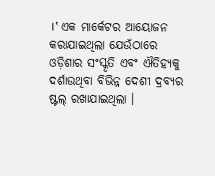।‛ ଏକ ମାର୍କେଟର ଆୟୋଜନ କରାଯାଇଥିଲା ଯେଉଁଠାରେ ଓଡ଼ିଶାର ସଂସ୍କୃତି ଏବଂ ଐତିହ୍ୟକୁ ଦର୍ଶାଉଥିବା ବିଭିନ୍ନ ଦେଶୀ ଦ୍ରବ୍ୟର ଷ୍ଟଲ୍ ରଖାଯାଇଥିଲା ।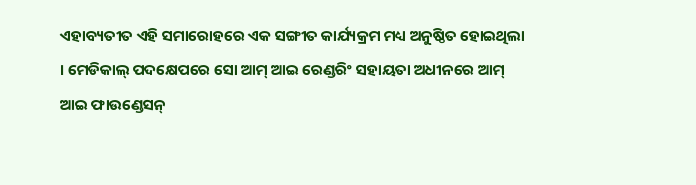ଏହାବ୍ୟତୀତ ଏହି ସମାରୋହରେ ଏକ ସଙ୍ଗୀତ କାର୍ଯ୍ୟକ୍ରମ ମଧ୍ୟ ଅନୁଷ୍ଠିତ ହୋଇଥିଲା । ମେଡିକାଲ୍ ପଦକ୍ଷେପରେ ସୋ ଆମ୍ ଆଇ ରେଣ୍ଡରିଂ ସହାୟତା ଅଧୀନରେ ଆମ୍ ଆଇ ଫାଉଣ୍ଡେସନ୍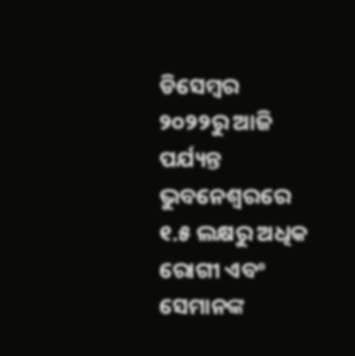ଡିସେମ୍ବର ୨୦୨୨ରୁ ଆଜି ପର୍ଯ୍ୟନ୍ତ ଭୁବନେଶ୍ୱରରେ ୧.୫ ଲକ୍ଷରୁ ଅଧିକ ରୋଗୀ ଏବଂ ସେମାନଙ୍କ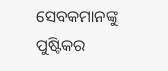ସେବକମାନଙ୍କୁ ପୁଷ୍ଟିକର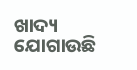ଖାଦ୍ୟ ଯୋଗାଉଛି